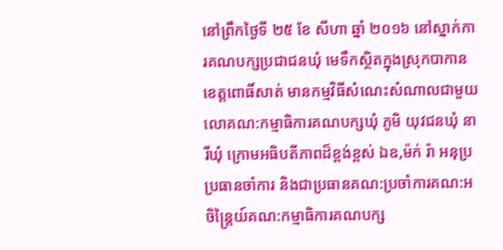នៅព្រឹកថ្ងៃទី ២៥ ខែ សីហា ឆ្នាំ ២០១៦ នៅស្នាក់ការគណបក្សប្រជាជនឃុំ មេទឹកស្ថិតក្នុងស្រុកបាកាន ខេត្តពោធិ៍សាត់ មានកម្មវិធីសំណេះសំណាលជាមួយលោគណ:កម្មាធិការគណបក្សឃុំ ភូមិ យុវជនឃុំ នារីឃុំ ក្រោមអធិបតីភាពដ៏ខ្ពង់ខ្ពស់ ឯឧ,ម៉ក់ រ៉ា អនុប្រប្រធានចាំការ និងជាប្រធានគណ:ប្រចាំការគណ:អចិន្ត្រៃយ៍គណ:កម្មាធិការគណបក្ស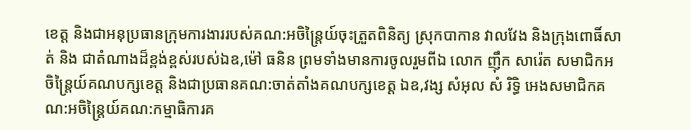ខេត្ត និងជាអនុប្រធានក្រុមការងាររបស់គណ:អចិន្ត្រៃយ៍ចុះត្រួតពិនិត្យ ស្រុកបាកាន វាលវែង និងក្រុងពោធិ៍សាត់ និង ជាតំណាងដ៏ខ្ពង់ខ្ពស់របស់ឯឧ,ម៉ៅ ធនិន ព្រមទាំងមានការចូលរួមពីឯ លោក ញ៉ឹក សារ៉េត សមាជិកអចិន្ត្រៃយ៍គណបក្សខេត្ត និងជាប្រធានគណ:ចាត់តាំងគណបក្សខេត្ត ឯឧ,វង្ស សំអុល សំ រិទ្ធិ អេងសមាជិកគណ:អចិន្ត្រៃយ៍គណ:កម្មាធិការគ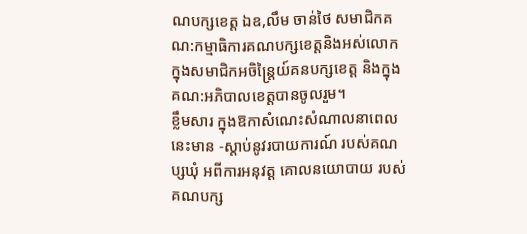ណបក្សខេត្ត ឯឧ,លឹម ចាន់ថៃ សមាជិកគណ:កម្មាធិការគណបក្សខេត្តនិងអស់លោក ក្នុងសមាជិកអចិន្ត្រៃយ៍គនបក្សខេត្ត និងក្នុងគណ:អភិបាលខេត្តបានចូលរួម។
ខ្លឹមសារ ក្នុងឱកាសំណេះសំណាលនាពេលនេះមាន -ស្តាប់នូវរបាយការណ៍ របស់គណប្សឃុំ អពីការអនុវត្ត គោលនយោបាយ របស់គណបក្ស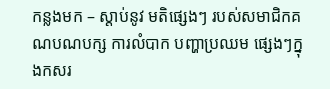កន្លងមក – ស្តាប់នូវ មតិផ្សេងៗ របស់សមាជិកគណបណបក្ស ការលំបាក បញ្ហាប្រឈម ផ្សេងៗក្នុងកសរ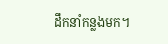ដឹកនាំកន្លងមក។